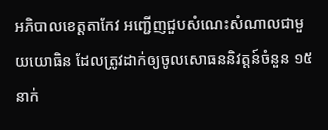អភិបាលខេត្តតាកែវ អញ្ជើញជួបសំណេះសំណាលជាមួយយោធិន ដែលត្រូវដាក់ឲ្យចូលសោធននិវត្តន៍ចំនួន ១៥នាក់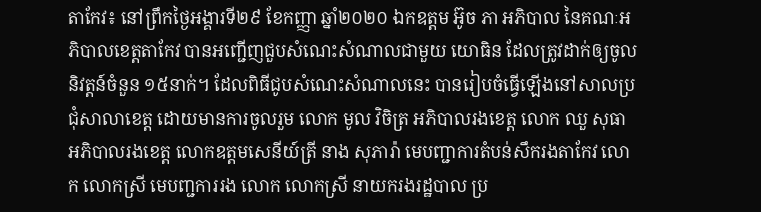តាកែវ៖ នៅព្រឹកថ្ងៃអង្គារទី២៩ ខែកញ្ញា ឆ្នាំ២០២០ ឯកឧត្តម អ៊ូច ភា អភិបាល នៃគណៈអភិបាលខេត្តតាកែវ បានអញ្ជើញជួបសំណេះសំណាលជាមួយ យោធិន ដែលត្រូវដាក់ឲ្យចូលនិវត្តន៍ចំនួន ១៥នាក់។ ដែលពិធីជូបសំណេះសំណាលនេះ បានរៀបចំធ្វើឡើងនៅសាលប្រជុំសាលាខេត្ត ដោយមានការចូលរួម លោក មូល វិចិត្រ អភិបាលរងខេត្ត លោក ឈួ សុធា អភិបាលរងខេត្ត លោកឧត្តមសេនីយ៍ត្រី នាង សុភារ៉ា មេបញ្ជាការតំបន់សឹករងតាកែវ លោក លោកស្រី មេបញ្ជការរង លោក លោកស្រី នាយករងរដ្ឋបាល ប្រ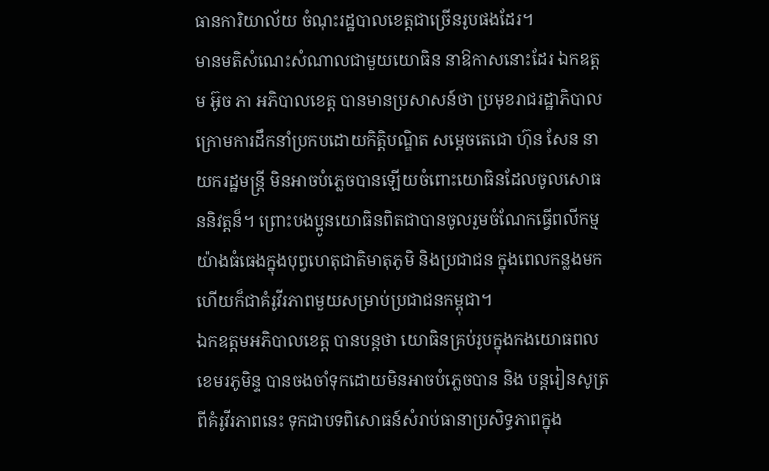ធានការិយាល័យ ចំណុះរដ្ឋបាលខេត្តជាច្រើនរូបផងដែរ។
មានមតិសំណេះសំណាលជាមួយយោធិន នាឱកាសនោះដែរ ឯកឧត្តម អ៊ូច ភា អភិបាលខេត្ត បានមានប្រសាសន៍ថា ប្រមុខរាជរដ្ឋាភិបាល ក្រោមការដឹកនាំប្រកបដោយកិត្តិបណ្ឌិត សម្តេចតេជោ ហ៊ុន សែន នាយករដ្ឋមន្រ្តី មិនអាចបំភ្លេចបានឡើយចំពោះយោធិនដែលចូលសោធននិវត្តន៏។ ព្រោះបងប្អូនយោធិនពិតជាបានចូលរួមចំណែកធ្វើពលីកម្មយ៉ាងធំធេងក្នុងបុព្វហេតុជាតិមាតុភូមិ និងប្រជាជន ក្នុងពេលកន្លងមក ហើយក៏ជាគំរូវីរភាពមួយសម្រាប់ប្រជាជនកម្ពុជា។
ឯកឧត្តមអភិបាលខេត្ត បានបន្តថា យោធិនគ្រប់រូបក្នុងកងយោធពលខេមរភូមិន្ទ បានចងចាំទុកដោយមិនអាចបំភ្លេចបាន និង បន្តរៀនសូត្រ ពីគំរូវីរភាពនេះ ទុកជាបទពិសោធន៍សំរាប់ធានាប្រសិទ្ធភាពក្នុង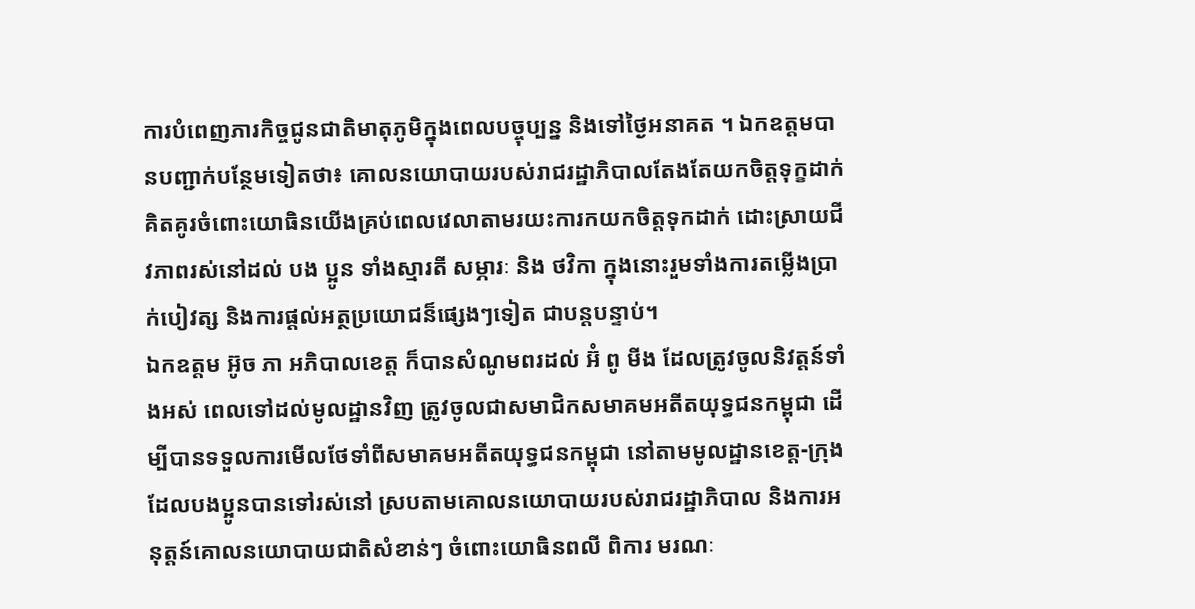ការបំពេញភារកិច្ចជូនជាតិមាតុភូមិក្នុងពេលបច្ចុប្បន្ន និងទៅថ្ងៃអនាគត ។ ឯកឧត្តមបានបញ្ជាក់បន្ថែមទៀតថា៖ គោលនយោបាយរបស់រាជរដ្ឋាភិបាលតែងតែយកចិត្តទុក្ខដាក់ គិតគូរចំពោះយោធិនយើងគ្រប់ពេលវេលាតាមរយះការកយកចិត្តទុកដាក់ ដោះស្រាយជីវភាពរស់នៅដល់ បង ប្អូន ទាំងស្មារតី សម្ភារៈ និង ថវិកា ក្នុងនោះរួមទាំងការតម្លើងប្រាក់បៀវត្ស និងការផ្តល់អត្ថប្រយោជន៏ផ្សេងៗទៀត ជាបន្តបន្ទាប់។
ឯកឧត្តម អ៊ូច ភា អភិបាលខេត្ត ក៏បានសំណូមពរដល់ អ៊ំ ពូ មីង ដែលត្រូវចូលនិវត្តន៍ទាំងអស់ ពេលទៅដល់មូលដ្ឋានវិញ ត្រូវចូលជាសមាជិកសមាគមអតីតយុទ្ធជនកម្ពុជា ដើម្បីបានទទួលការមើលថែទាំពីសមាគមអតីតយុទ្ធជនកម្ពុជា នៅតាមមូលដ្ឋានខេត្ត-ក្រុង ដែលបងប្អូនបានទៅរស់នៅ ស្របតាមគោលនយោបាយរបស់រាជរដ្ឋាភិបាល និងការអនុត្តន៍គោលនយោបាយជាតិសំខាន់ៗ ចំពោះយោធិនពលី ពិការ មរណៈ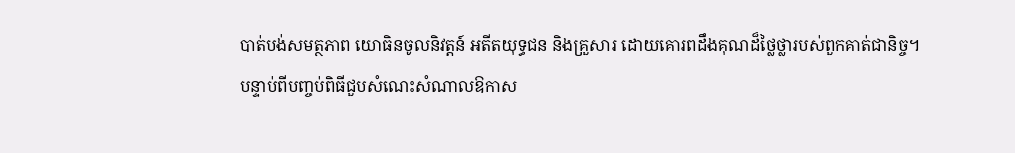បាត់បង់សមត្ថភាព យោធិនចូលនិវត្តន៍ អតីតយុទ្ធជន និងគ្រួសារ ដោយគោរពដឹងគុណដ៏ថ្លៃថ្លារបស់ពួកគាត់ជានិច្ច។
បន្ទាប់ពីបញ្ចប់ពិធីជួបសំណេះសំណាលឱកាស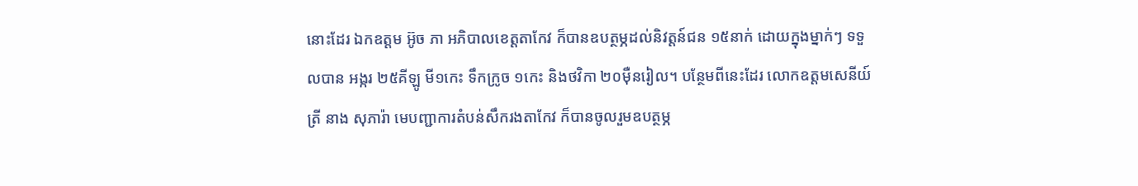នោះដែរ ឯកឧត្តម អ៊ូច ភា អភិបាលខេត្តតាកែវ ក៏បានឧបត្ថម្ភដល់និវត្តន៍ជន ១៥នាក់ ដោយក្នុងម្នាក់ៗ ទទួលបាន អង្ករ ២៥គីឡូ មី១កេះ ទឹកក្រូច ១កេះ និងថវិកា ២០ម៉ឺនរៀល។ បន្ថែមពីនេះដែរ លោកឧត្តមសេនីយ៍ត្រី នាង សុភារ៉ា មេបញ្ជាការតំបន់សឹករងតាកែវ ក៏បានចូលរួមឧបត្ថម្ភ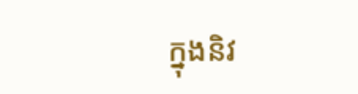ក្នុងនិវ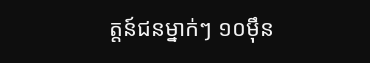ត្តន៍ជនម្នាក់ៗ ១០ម៉ឹន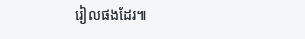រៀលផងដែរ៕